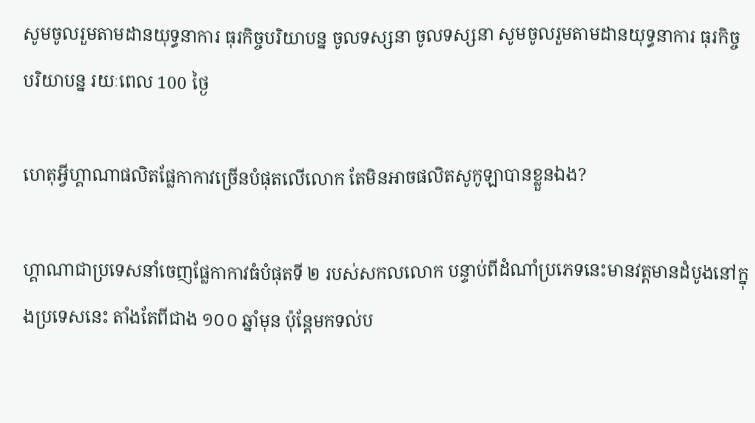សូមចូលរួមតាមដានយុទ្ធនាការ ធុរកិច្ចបរិយាបន្ន ចូលទស្សនា ចូលទស្សនា សូមចូលរួមតាមដានយុទ្ធនាការ ធុរកិច្ចបរិយាបន្ន រយៈពេល 100 ថ្ងៃ

ហេតុអ្វីហ្គាណាផលិតផ្លែកាកាវច្រើនបំផុតលើលោក តែមិនអាចផលិតសូកូឡាបានខ្លួនឯង?

ហ្គាណាជាប្រទេសនាំចេញផ្លែកាកាវធំបំផុតទី ២ របស់សកលលោក បន្ទាប់ពីដំណាំប្រភេទនេះមានវត្តមានដំបូងនៅក្នុងប្រទេសនេះ តាំងតែពីជាង ១០០ ឆ្នាំមុន ប៉ុន្តែមកទល់ប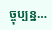ច្ចុប្បន្ន…